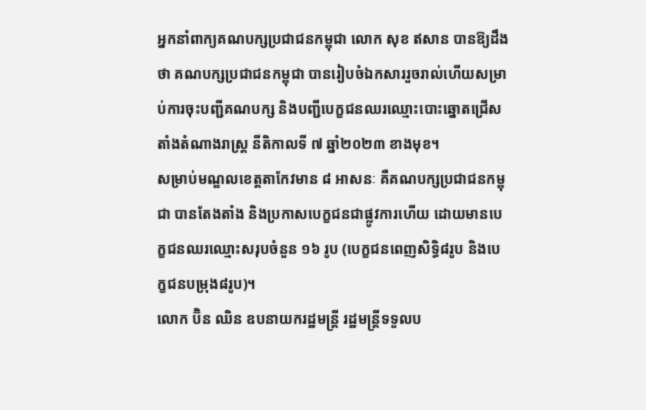អ្នកនាំពាក្យគណបក្សប្រជាជនកម្ពុជា លោក សុខ ឥសាន បានឱ្យដឹងថា គណបក្សប្រជាជនកម្ពុជា បានរៀបចំឯកសាររួចរាល់ហើយសម្រាប់ការចុះបញ្ជីគណបក្ស និងបញ្ជីបេក្ខជនឈរឈ្មោះបោះឆ្នោតជ្រើសតាំងតំណាងរាស្ត្រ នីតិកាលទី ៧ ឆ្នាំ២០២៣ ខាងមុខ។
សម្រាប់មណ្ឌលខេត្តតាកែវមាន ៨ អាសនៈ គឺគណបក្សប្រជាជនកម្ពុជា បានតែងតាំង និងប្រកាសបេក្ខជនជាផ្លូវការហើយ ដោយមានបេក្ខជនឈរឈ្មោះសរុបចំនួន ១៦ រូប (បេក្ខជនពេញសិទ្ធិ៨រូប និងបេក្ខជនបម្រុង៨រូប)។
លោក ប៊ិន ឈិន ឧបនាយករដ្ឋមន្ត្រី រដ្ឋមន្ត្រីទទួលប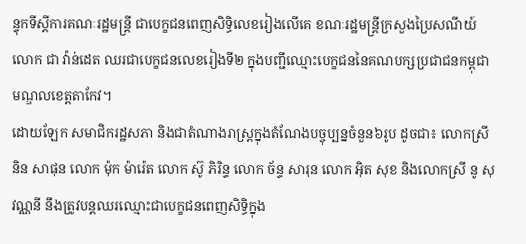ន្ទុកទីស្ដីការគណៈរដ្ឋមន្ត្រី ជាបេក្ខជនពេញសិទ្ធិលេខរៀងលើគេ ខណៈរដ្ឋមន្ត្រីក្រសួងប្រៃសណីយ៍ លោក ជា វ៉ាន់ដេត ឈរជាបេក្ខជនលេខរៀងទី២ ក្នុងបញ្ជីឈ្មោះបេក្ខជននៃគណបក្សប្រជាជនកម្ពុជាមណ្ឌលខេត្តតាកែវ។
ដោយឡែក សមាជិករដ្ឋសភា និងជាតំណាងរាស្ត្រក្នុងតំណែងបច្ចុប្បន្នចំនួន៦រូប ដូចជា៖ លោកស្រី និន សាផុន លោក ម៉ុក ម៉ារ៉េត លោក ស៊ូ ភិរិន្ទ លោក ច័ន្ទ សារុន លោក អ៊ិត សុខ និងលោកស្រី នូ សុវណ្ណនី នឹងត្រូវបន្តឈរឈ្មោះជាបេក្ខជនពេញសិទ្ធិក្នុង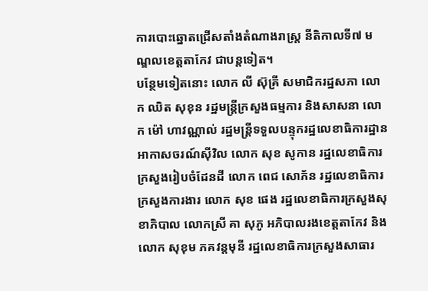ការបោះឆ្នោតជ្រើសតាំងតំណាងរាស្ត្រ នីតិកាលទី៧ មណ្ឌលខេត្តតាកែវ ជាបន្តទៀត។
បន្ថែមទៀតនោះ លោក លី ស៊ុគ្រី សមាជិករដ្ឋសភា លោក ឈិត សុខុន រដ្ឋមន្ត្រីក្រសួងធម្មការ និងសាសនា លោក ម៉ៅ ហាវណ្ណាល់ រដ្ឋមន្ត្រីទទួលបន្ទុករដ្ឋលេខាធិការដ្ឋានអាកាសចរណ៍ស៊ីវិល លោក សុខ សូកាន រដ្ឋលេខាធិការក្រសួងរៀបចំដែនដី លោក ពេជ សោភ័ន រដ្ឋលេខាធិការក្រសួងការងារ លោក សុខ ផេង រដ្ឋលេខាធិការក្រសួងសុខាភិបាល លោកស្រី គា សុភូ អភិបាលរងខេត្តតាកែវ និងលោក សុខុម ភគវន្តមុនី រដ្ឋលេខាធិការក្រសួងសាធារ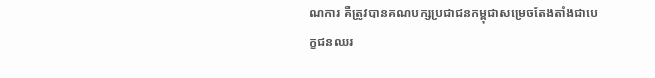ណការ គឺត្រូវបានគណបក្សប្រជាជនកម្ពុជាសម្រេចតែងតាំងជាបេក្ខជនឈរ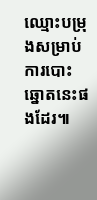ឈ្មោះបម្រុងសម្រាប់ការបោះឆ្នោតនេះផងដែរ៕